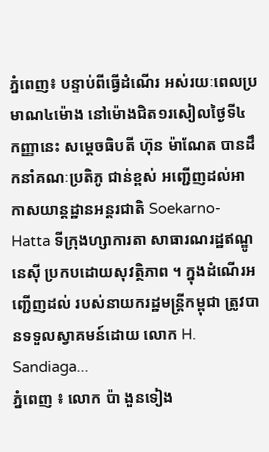ភ្នំពេញ៖ បន្ទាប់ពីធ្វើដំណើរ អស់រយៈពេលប្រមាណ៤ម៉ោង នៅម៉ោងជិត១រសៀលថ្ងៃទី៤ កញ្ញានេះ សម្តេចធិបតី ហ៊ុន ម៉ាណែត បានដឹកនាំគណៈប្រតិភូ ជាន់ខ្ពស់ អញ្ជើញដល់អាកាសយាន្តដ្ឋានអន្តរជាតិ Soekarno-Hatta ទីក្រុងហ្សាការតា សាធារណរដ្ឋឥណ្ឌូនេស៊ី ប្រកបដោយសុវត្ថិភាព ។ ក្នុងដំណើរអញ្ជើញដល់ របស់នាយករដ្ឋមន្ត្រីកម្ពុជា ត្រូវបានទទួលស្វាគមន៍ដោយ លោក H. Sandiaga...
ភ្នំពេញ ៖ លោក ប៉ា ងួនទៀង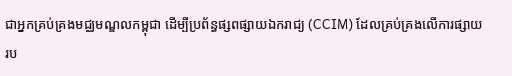ជាអ្នកគ្រប់គ្រងមជ្ឈមណ្ឌលកម្ពុជា ដើម្បីប្រព័ន្ធផ្សពផ្សាយឯករាជ្យ (CCIM) ដែលគ្រប់គ្រងលើការផ្សាយ រប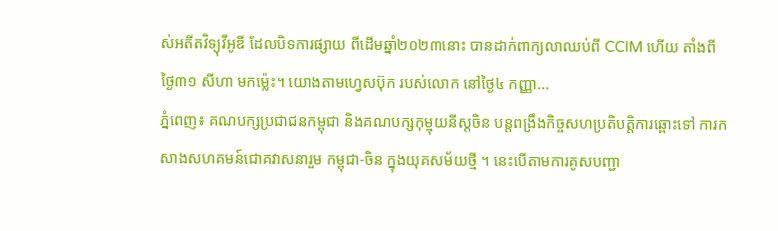ស់អតីតវិទ្យុវីអូឌី ដែលបិទការផ្សាយ ពីដើមឆ្នាំ២០២៣នោះ បានដាក់ពាក្យលាឈប់ពី CCIM ហើយ តាំងពីថ្ងៃ៣១ សីហា មកម្ល៉េះ។ យោងតាមហ្វេសប៊ុក របស់លោក នៅថ្ងៃ៤ កញ្ញា...
ភ្នំពេញ៖ គណបក្សប្រជាជនកម្ពុជា និងគណបក្សកុម្មុយនីស្តចិន បន្តពង្រឹងកិច្ចសហប្រតិបត្តិការឆ្ពោះទៅ ការកសាងសហគមន៍ជោគវាសនារួម កម្ពុជា-ចិន ក្នុងយុគសម័យថ្មី ។ នេះបើតាមការគូសបញ្ជា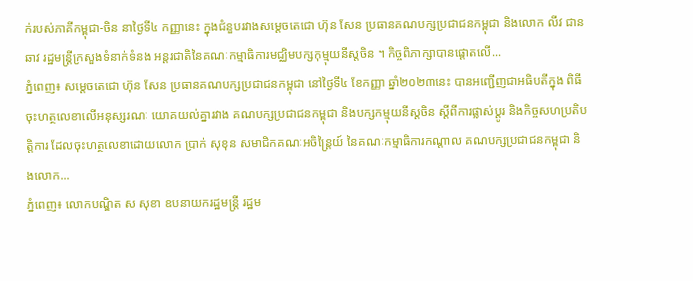ក់របស់ភាគីកម្ពុជា-ចិន នាថ្ងៃទី៤ កញ្ញានេះ ក្នុងជំនួបរវាងសម្តេចតេជោ ហ៊ុន សែន ប្រធានគណបក្សប្រជាជនកម្ពុជា និងលោក លីវ ជានឆាវ រដ្ឋមន្ត្រីក្រសួងទំនាក់ទំនង អន្តរជាតិនៃគណៈកម្មាធិការមជ្ឈិមបក្សកុម្មុយនីស្តចិន ។ កិច្ចពិភាក្សាបានផ្តោតលើ...
ភ្នំពេញ៖ សម្តេចតេជោ ហ៊ុន សែន ប្រធានគណបក្សប្រជាជនកម្ពុជា នៅថ្ងៃទី៤ ខែកញ្ញា ឆ្នាំ២០២៣នេះ បានអញ្ជើញជាអធិបតីក្នុង ពិធីចុះហត្ថលេខាលើអនុស្សរណៈ យោគយល់គ្នារវាង គណបក្សប្រជាជនកម្ពុជា និងបក្សកម្មុយនីស្តចិន ស្តីពីការផ្លាស់ប្តូរ និងកិច្ចសហប្រតិបត្តិការ ដែលចុះហត្ថលេខាដោយលោក ប្រាក់ សុខុន សមាជិកគណៈអចិន្ត្រៃយ៍ នៃគណៈកម្មាធិការកណ្តាល គណបក្សប្រជាជនកម្ពុជា និងលោក...
ភ្នំពេញ៖ លោកបណ្ឌិត ស សុខា ឧបនាយករដ្ឋមន្ដ្រី រដ្ឋម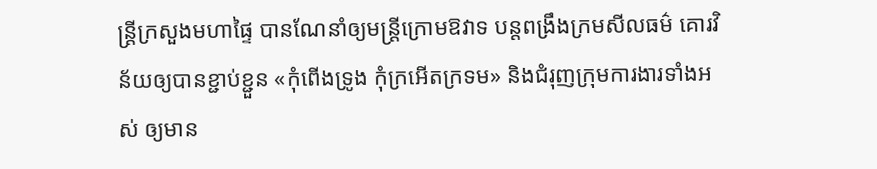ន្ដ្រីក្រសួងមហាផ្ទៃ បានណែនាំឲ្យមន្ដ្រីក្រោមឱវាទ បន្ដពង្រឹងក្រមសីលធម៌ គោរវិន័យឲ្យបានខ្ជាប់ខ្ជួន «កុំពើងទ្រូង កុំក្រអើតក្រទម» និងជំរុញក្រុមការងារទាំងអស់ ឲ្យមាន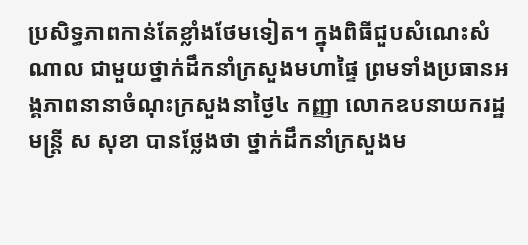ប្រសិទ្ធភាពកាន់តែខ្លាំងថែមទៀត។ ក្នុងពិធីជួបសំណេះសំណាល ជាមួយថ្នាក់ដឹកនាំក្រសួងមហាផ្ទៃ ព្រមទាំងប្រធានអង្គភាពនានាចំណុះក្រសួងនាថ្ងៃ៤ កញ្ញា លោកឧបនាយករដ្ឋមន្ដ្រី ស សុខា បានថ្លែងថា ថ្នាក់ដឹកនាំក្រសួងម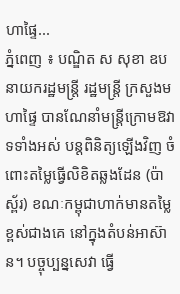ហាផ្ទៃ...
ភ្នំពេញ ៖ បណ្ឌិត ស សុខា ឧបនាយករដ្ឋមន្ដ្រី រដ្ឋមន្ដ្រី ក្រសួងមហាផ្ទៃ បានណែនាំមន្ដ្រីក្រោមឱវាទទាំងអស់ បន្ដពិនិត្យឡើងវិញ ចំពោះតម្លៃធ្វើលិខិតឆ្លងដែន (ប៉ាស្ព័រ) ខណៈកម្ពុជាហាក់មានតម្លៃខ្ពស់ជាងគេ នៅក្នុងតំបន់អាស៊ាន។ បច្ចុប្បន្នសេវា ធ្វើ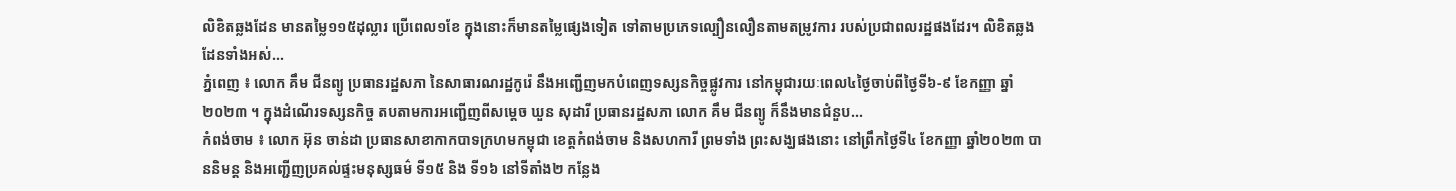លិខិតឆ្លងដែន មានតម្លៃ១១៥ដុល្លារ ប្រើពេល១ខែ ក្នុងនោះក៏មានតម្លៃផ្សេងទៀត ទៅតាមប្រភេទល្បឿនលឿនតាមតម្រូវការ របស់ប្រជាពលរដ្ឋផងដែរ។ លិខិតឆ្លងដែនទាំងអស់...
ភ្នំពេញ ៖ លោក គឹម ជីនព្យូ ប្រធានរដ្ឋសភា នៃសាធារណរដ្ឋកូរ៉េ នឹងអញ្ជើញមកបំពេញទស្សនកិច្ចផ្លូវការ នៅកម្ពុជារយៈពេល៤ថ្ងៃចាប់ពីថ្ងៃទី៦-៩ ខែកញ្ញា ឆ្នាំ ២០២៣ ។ ក្នុងដំណើរទស្សនកិច្ច តបតាមការអញ្ជើញពីសម្តេច ឃួន សុដារី ប្រធានរដ្ឋសភា លោក គឹម ជីនព្យូ ក៏នឹងមានជំនួប...
កំពង់ចាម ៖ លោក អ៊ុន ចាន់ដា ប្រធានសាខាកាកបាទក្រហមកម្ពុជា ខេត្តកំពង់ចាម និងសហការី ព្រមទាំង ព្រះសង្ឃផងនោះ នៅព្រឹកថ្ងៃទី៤ ខែកញ្ញា ឆ្នាំ២០២៣ បាននិមន្ត និងអញ្ជើញប្រគល់ផ្ទះមនុស្សធម៌ ទី១៥ និង ទី១៦ នៅទីតាំង២ កន្លែង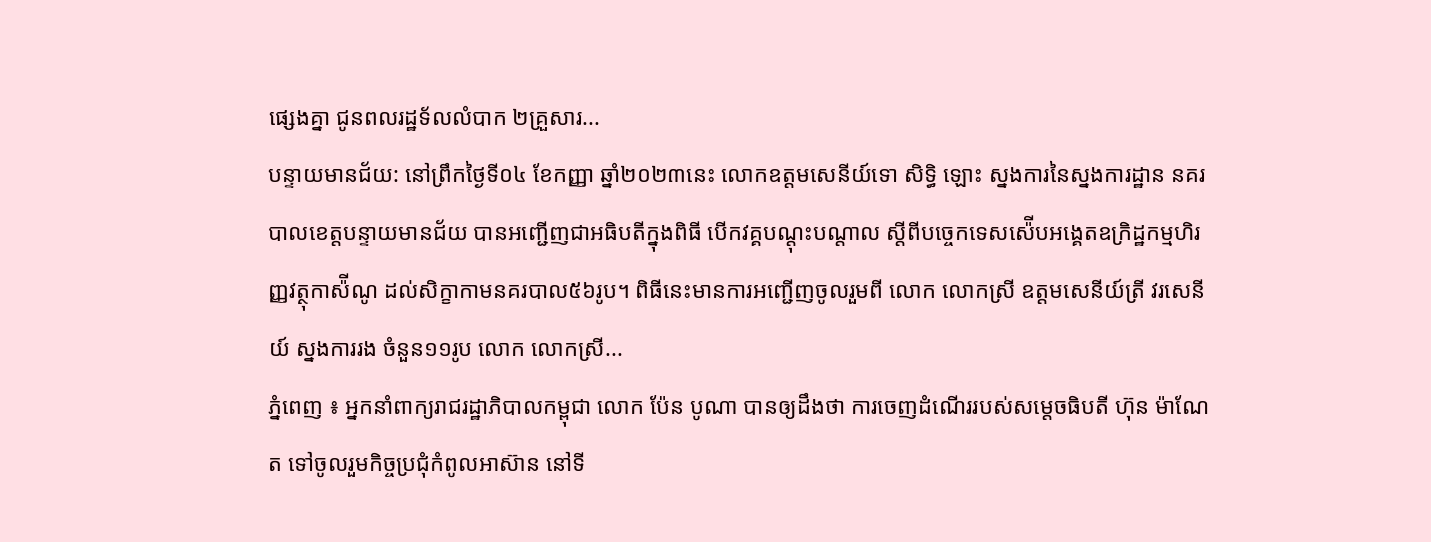ផ្សេងគ្នា ជូនពលរដ្ឋទ័លលំបាក ២គ្រួសារ...
បន្ទាយមានជ័យ: នៅព្រឹកថ្ងៃទី០៤ ខែកញ្ញា ឆ្នាំ២០២៣នេះ លោកឧត្តមសេនីយ៍ទោ សិទ្ធិ ឡោះ ស្នងការនៃស្នងការដ្ឋាន នគរបាលខេត្តបន្ទាយមានជ័យ បានអញ្ជើញជាអធិបតីក្នុងពិធី បើកវគ្គបណ្តុះបណ្តាល ស្តីពីបច្ចេកទេសស៉ើបអង្គេតឧក្រិដ្ឋកម្មហិរញ្ញវត្ថុកាស៉ីណូ ដល់សិក្ខាកាមនគរបាល៥៦រូប។ ពិធីនេះមានការអញ្ជើញចូលរួមពី លោក លោកស្រី ឧត្តមសេនីយ៍ត្រី វរសេនីយ៍ ស្នងការរង ចំនួន១១រូប លោក លោកស្រី...
ភ្នំពេញ ៖ អ្នកនាំពាក្យរាជរដ្ឋាភិបាលកម្ពុជា លោក ប៉ែន បូណា បានឲ្យដឹងថា ការចេញដំណើររបស់សម្តេចធិបតី ហ៊ុន ម៉ាណែត ទៅចូលរួមកិច្ចប្រជុំកំពូលអាស៊ាន នៅទី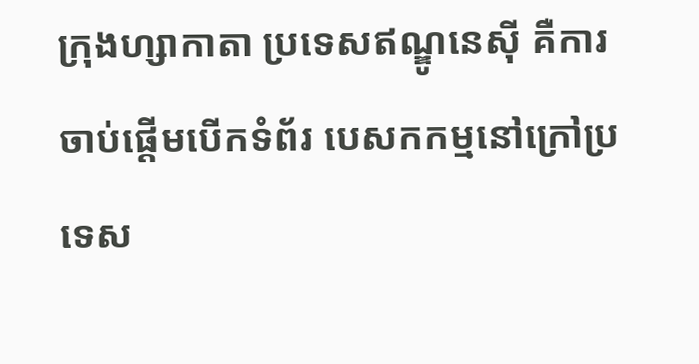ក្រុងហ្សាកាតា ប្រទេសឥណ្ឌូនេស៊ី គឺការចាប់ផ្តើមបើកទំព័រ បេសកកម្មនៅក្រៅប្រទេស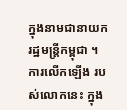ក្នុងនាមជានាយករដ្ឋមន្រ្តីកម្ពុជា ។ ការលើកឡើង របស់លោកនេះ ក្នុង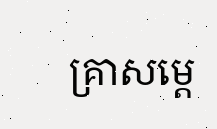គ្រាសម្តេ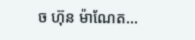ច ហ៊ុន ម៉ាណែត...